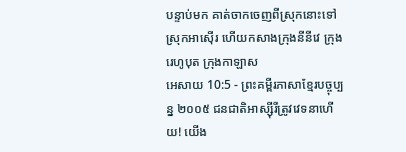បន្ទាប់មក គាត់ចាកចេញពីស្រុកនោះទៅស្រុកអាស៊ើរ ហើយកសាងក្រុងនីនីវេ ក្រុងរេហូបុត ក្រុងកាឡាស
អេសាយ 10:5 - ព្រះគម្ពីរភាសាខ្មែរបច្ចុប្បន្ន ២០០៥ ជនជាតិអាស្ស៊ីរីត្រូវវេទនាហើយ! យើង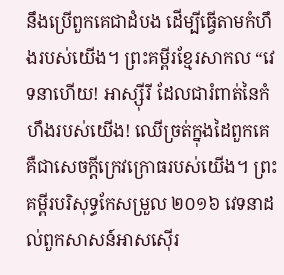នឹងប្រើពួកគេជាដំបង ដើម្បីធ្វើតាមកំហឹងរបស់យើង។ ព្រះគម្ពីរខ្មែរសាកល “វេទនាហើយ! អាស្ស៊ីរី ដែលជារំពាត់នៃកំហឹងរបស់យើង! ឈើច្រត់ក្នុងដៃពួកគេ គឺជាសេចក្ដីក្រេវក្រោធរបស់យើង។ ព្រះគម្ពីរបរិសុទ្ធកែសម្រួល ២០១៦ វេទនាដល់ពួកសាសន៍អាសស៊ើរ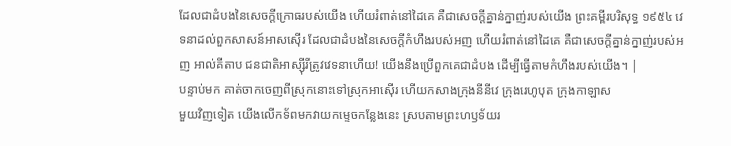ដែលជាដំបងនៃសេចក្ដីក្រោធរបស់យើង ហើយរំពាត់នៅដៃគេ គឺជាសេចក្ដីគ្នាន់ក្នាញ់របស់យើង ព្រះគម្ពីរបរិសុទ្ធ ១៩៥៤ វេទនាដល់ពួកសាសន៍អាសស៊ើរ ដែលជាដំបងនៃសេចក្ដីកំហឹងរបស់អញ ហើយរំពាត់នៅដៃគេ គឺជាសេចក្ដីគ្នាន់ក្នាញ់របស់អញ អាល់គីតាប ជនជាតិអាស្ស៊ីរីត្រូវវេទនាហើយ! យើងនឹងប្រើពួកគេជាដំបង ដើម្បីធ្វើតាមកំហឹងរបស់យើង។ |
បន្ទាប់មក គាត់ចាកចេញពីស្រុកនោះទៅស្រុកអាស៊ើរ ហើយកសាងក្រុងនីនីវេ ក្រុងរេហូបុត ក្រុងកាឡាស
មួយវិញទៀត យើងលើកទ័ពមកវាយកម្ទេចកន្លែងនេះ ស្របតាមព្រះហឫទ័យរ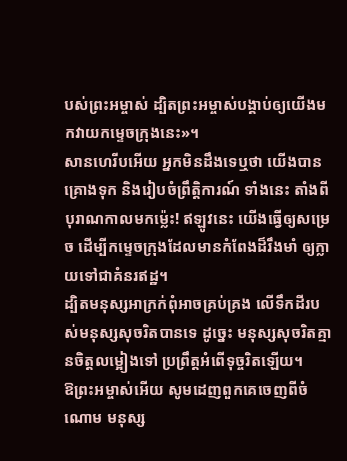បស់ព្រះអម្ចាស់ ដ្បិតព្រះអម្ចាស់បង្គាប់ឲ្យយើងមកវាយកម្ទេចក្រុងនេះ»។
សានហេរីបអើយ អ្នកមិនដឹងទេឬថា យើងបានគ្រោងទុក និងរៀបចំព្រឹត្តិការណ៍ ទាំងនេះ តាំងពីបុរាណកាលមកម៉្លេះ! ឥឡូវនេះ យើងធ្វើឲ្យសម្រេច ដើម្បីកម្ទេចក្រុងដែលមានកំពែងដ៏រឹងមាំ ឲ្យក្លាយទៅជាគំនរឥដ្ឋ។
ដ្បិតមនុស្សអាក្រក់ពុំអាចគ្រប់គ្រង លើទឹកដីរបស់មនុស្សសុចរិតបានទេ ដូច្នេះ មនុស្សសុចរិតគ្មានចិត្តលម្អៀងទៅ ប្រព្រឹត្តអំពើទុច្ចរិតឡើយ។
ឱព្រះអម្ចាស់អើយ សូមដេញពួកគេចេញពីចំណោម មនុស្ស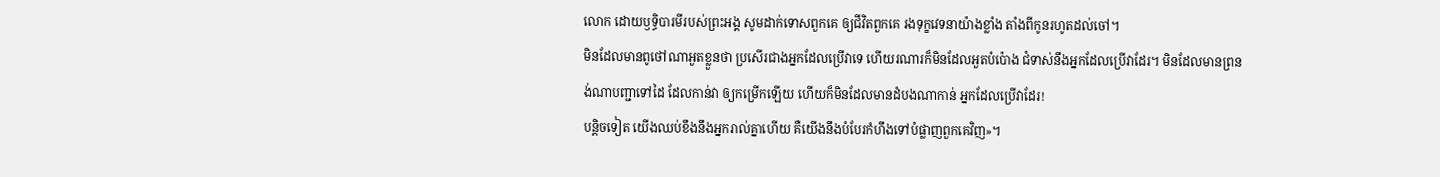លោក ដោយឫទ្ធិបារមីរបស់ព្រះអង្គ សូមដាក់ទោសពួកគេ ឲ្យជីវិតពួកគេ រងទុក្ខវេទនាយ៉ាងខ្លាំង តាំងពីកូនរហូតដល់ចៅ។
មិនដែលមានពូថៅណាអួតខ្លួនថា ប្រសើរជាងអ្នកដែលប្រើវាទេ ហើយរណារក៏មិនដែលអួតបំប៉ោង ជំទាស់នឹងអ្នកដែលប្រើវាដែរ។ មិនដែលមានព្រនង់ណាបញ្ជាទៅដៃ ដែលកាន់វា ឲ្យកម្រើកឡើយ ហើយក៏មិនដែលមានដំបងណាកាន់ អ្នកដែលប្រើវាដែរ!
បន្តិចទៀត យើងឈប់ខឹងនឹងអ្នករាល់គ្នាហើយ គឺយើងនឹងបំបែរកំហឹងទៅបំផ្លាញពួកគេវិញ»។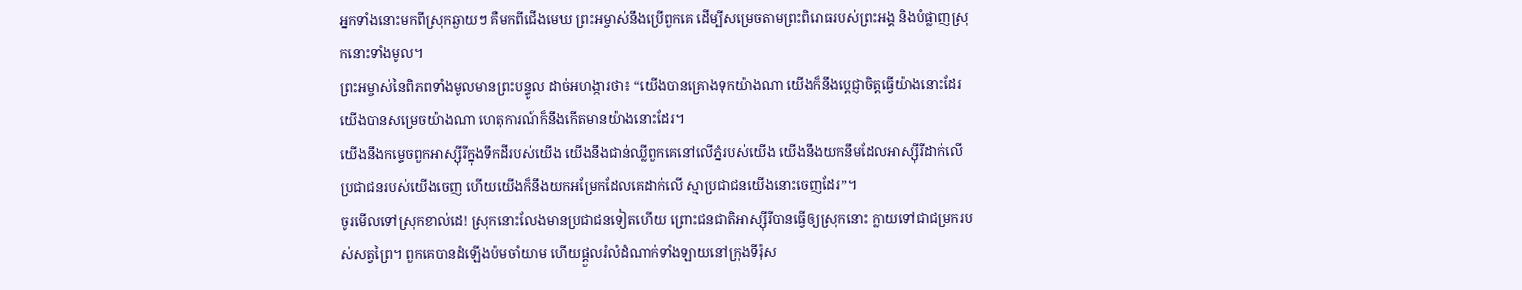អ្នកទាំងនោះមកពីស្រុកឆ្ងាយៗ គឺមកពីជើងមេឃ ព្រះអម្ចាស់នឹងប្រើពួកគេ ដើម្បីសម្រេចតាមព្រះពិរោធរបស់ព្រះអង្គ និងបំផ្លាញស្រុកនោះទាំងមូល។
ព្រះអម្ចាស់នៃពិភពទាំងមូលមានព្រះបន្ទូល ដាច់អហង្ការថា៖ “យើងបានគ្រោងទុកយ៉ាងណា យើងក៏នឹងប្ដេជ្ញាចិត្តធ្វើយ៉ាងនោះដែរ យើងបានសម្រេចយ៉ាងណា ហេតុការណ៍ក៏នឹងកើតមានយ៉ាងនោះដែរ។
យើងនឹងកម្ទេចពួកអាស្ស៊ីរីក្នុងទឹកដីរបស់យើង យើងនឹងជាន់ឈ្លីពួកគេនៅលើភ្នំរបស់យើង យើងនឹងយកនឹមដែលអាស្ស៊ីរីដាក់លើ ប្រជាជនរបស់យើងចេញ ហើយយើងក៏នឹងយកអម្រែកដែលគេដាក់លើ ស្មាប្រជាជនយើងនោះចេញដែរ”។
ចូរមើលទៅស្រុកខាល់ដេ! ស្រុកនោះលែងមានប្រជាជនទៀតហើយ ព្រោះជនជាតិអាស្ស៊ីរីបានធ្វើឲ្យស្រុកនោះ ក្លាយទៅជាជម្រករបស់សត្វព្រៃ។ ពួកគេបានដំឡើងប៉មចាំយាម ហើយផ្ដួលរំលំដំណាក់ទាំងឡាយនៅក្រុងទីរ៉ុស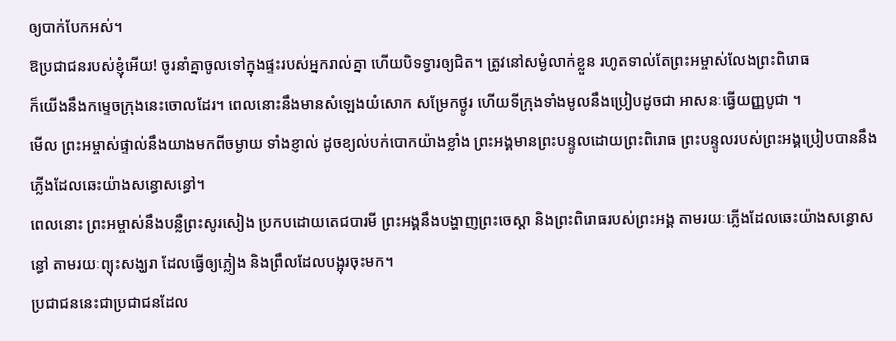ឲ្យបាក់បែកអស់។
ឱប្រជាជនរបស់ខ្ញុំអើយ! ចូរនាំគ្នាចូលទៅក្នុងផ្ទះរបស់អ្នករាល់គ្នា ហើយបិទទ្វារឲ្យជិត។ ត្រូវនៅសម្ងំលាក់ខ្លួន រហូតទាល់តែព្រះអម្ចាស់លែងព្រះពិរោធ
ក៏យើងនឹងកម្ទេចក្រុងនេះចោលដែរ។ ពេលនោះនឹងមានសំឡេងយំសោក សម្រែកថ្ងូរ ហើយទីក្រុងទាំងមូលនឹងប្រៀបដូចជា អាសនៈធ្វើយញ្ញបូជា ។
មើល ព្រះអម្ចាស់ផ្ទាល់នឹងយាងមកពីចម្ងាយ ទាំងខ្ញាល់ ដូចខ្យល់បក់បោកយ៉ាងខ្លាំង ព្រះអង្គមានព្រះបន្ទូលដោយព្រះពិរោធ ព្រះបន្ទូលរបស់ព្រះអង្គប្រៀបបាននឹងភ្លើងដែលឆេះយ៉ាងសន្ធោសន្ធៅ។
ពេលនោះ ព្រះអម្ចាស់នឹងបន្លឺព្រះសូរសៀង ប្រកបដោយតេជបារមី ព្រះអង្គនឹងបង្ហាញព្រះចេស្ដា និងព្រះពិរោធរបស់ព្រះអង្គ តាមរយៈភ្លើងដែលឆេះយ៉ាងសន្ធោសន្ធៅ តាមរយៈព្យុះសង្ឃរា ដែលធ្វើឲ្យភ្លៀង និងព្រឹលដែលបង្អុរចុះមក។
ប្រជាជននេះជាប្រជាជនដែល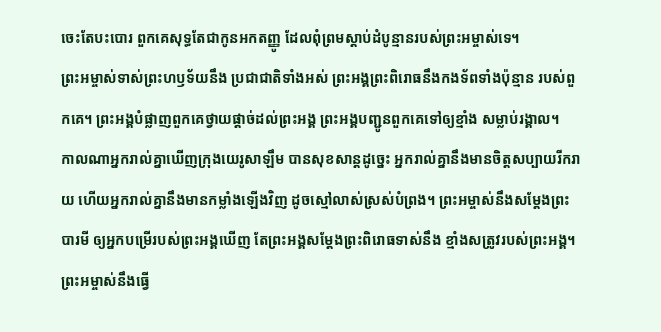ចេះតែបះបោរ ពួកគេសុទ្ធតែជាកូនអកតញ្ញូ ដែលពុំព្រមស្ដាប់ដំបូន្មានរបស់ព្រះអម្ចាស់ទេ។
ព្រះអម្ចាស់ទាស់ព្រះហឫទ័យនឹង ប្រជាជាតិទាំងអស់ ព្រះអង្គព្រះពិរោធនឹងកងទ័ពទាំងប៉ុន្មាន របស់ពួកគេ។ ព្រះអង្គបំផ្លាញពួកគេថ្វាយផ្ដាច់ដល់ព្រះអង្គ ព្រះអង្គបញ្ជូនពួកគេទៅឲ្យខ្មាំង សម្លាប់រង្គាល។
កាលណាអ្នករាល់គ្នាឃើញក្រុងយេរូសាឡឹម បានសុខសាន្តដូច្នេះ អ្នករាល់គ្នានឹងមានចិត្តសប្បាយរីករាយ ហើយអ្នករាល់គ្នានឹងមានកម្លាំងឡើងវិញ ដូចស្មៅលាស់ស្រស់បំព្រង។ ព្រះអម្ចាស់នឹងសម្តែងព្រះបារមី ឲ្យអ្នកបម្រើរបស់ព្រះអង្គឃើញ តែព្រះអង្គសម្តែងព្រះពិរោធទាស់នឹង ខ្មាំងសត្រូវរបស់ព្រះអង្គ។
ព្រះអម្ចាស់នឹងធ្វើ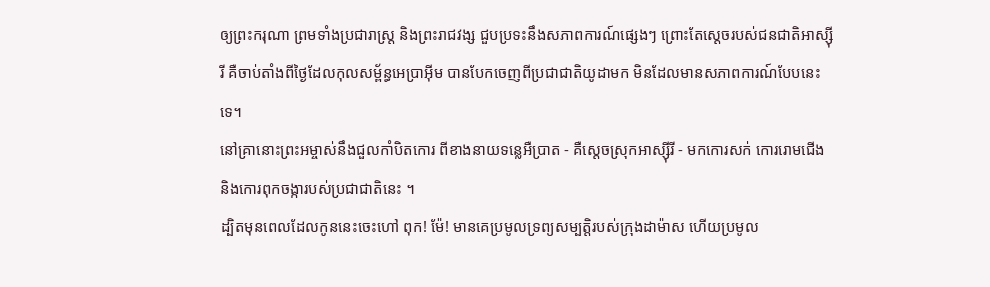ឲ្យព្រះករុណា ព្រមទាំងប្រជារាស្ត្រ និងព្រះរាជវង្ស ជួបប្រទះនឹងសភាពការណ៍ផ្សេងៗ ព្រោះតែស្ដេចរបស់ជនជាតិអាស្ស៊ីរី គឺចាប់តាំងពីថ្ងៃដែលកុលសម្ព័ន្ធអេប្រាអ៊ីម បានបែកចេញពីប្រជាជាតិយូដាមក មិនដែលមានសភាពការណ៍បែបនេះទេ។
នៅគ្រានោះព្រះអម្ចាស់នឹងជួលកាំបិតកោរ ពីខាងនាយទន្លេអឺប្រាត - គឺស្ដេចស្រុកអាស្ស៊ីរី - មកកោរសក់ កោររោមជើង និងកោរពុកចង្ការបស់ប្រជាជាតិនេះ ។
ដ្បិតមុនពេលដែលកូននេះចេះហៅ ពុក! ម៉ែ! មានគេប្រមូលទ្រព្យសម្បត្តិរបស់ក្រុងដាម៉ាស ហើយប្រមូល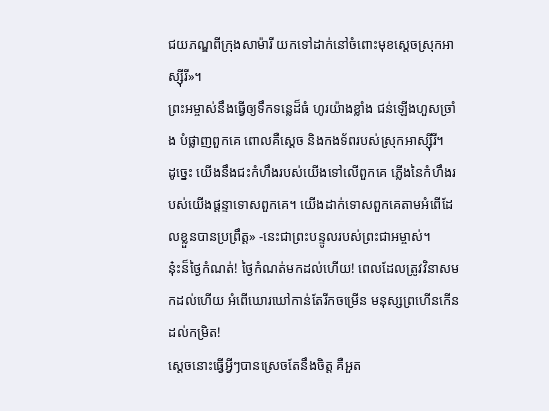ជយភណ្ឌពីក្រុងសាម៉ារី យកទៅដាក់នៅចំពោះមុខស្ដេចស្រុកអាស្ស៊ីរី»។
ព្រះអម្ចាស់នឹងធ្វើឲ្យទឹកទន្លេដ៏ធំ ហូរយ៉ាងខ្លាំង ជន់ឡើងហួសច្រាំង បំផ្លាញពួកគេ ពោលគឺស្ដេច និងកងទ័ពរបស់ស្រុកអាស្ស៊ីរី។
ដូច្នេះ យើងនឹងជះកំហឹងរបស់យើងទៅលើពួកគេ ភ្លើងនៃកំហឹងរបស់យើងផ្ដន្ទាទោសពួកគេ។ យើងដាក់ទោសពួកគេតាមអំពើដែលខ្លួនបានប្រព្រឹត្ត» -នេះជាព្រះបន្ទូលរបស់ព្រះជាអម្ចាស់។
នុ៎ះន៏ថ្ងៃកំណត់! ថ្ងៃកំណត់មកដល់ហើយ! ពេលដែលត្រូវវិនាសមកដល់ហើយ អំពើឃោរឃៅកាន់តែរីកចម្រើន មនុស្សព្រហើនកើនដល់កម្រិត!
ស្ដេចនោះធ្វើអ្វីៗបានស្រេចតែនឹងចិត្ត គឺអួត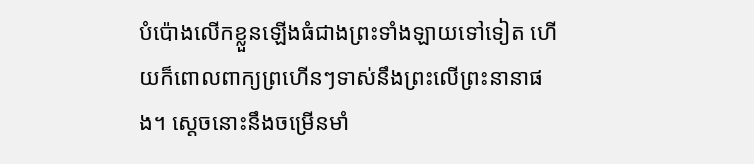បំប៉ោងលើកខ្លួនឡើងធំជាងព្រះទាំងឡាយទៅទៀត ហើយក៏ពោលពាក្យព្រហើនៗទាស់នឹងព្រះលើព្រះនានាផង។ ស្ដេចនោះនឹងចម្រើនមាំ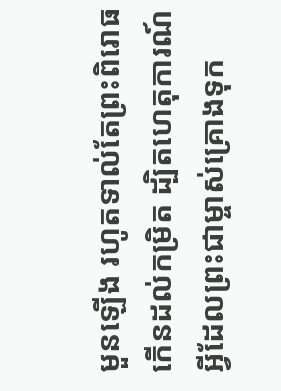មួនឡើង រហូតទាល់តែព្រះពិរោធកើនដល់កម្រិត ដ្បិតហេតុការណ៍អ្វីដែលព្រះជាម្ចាស់គ្រោងទុក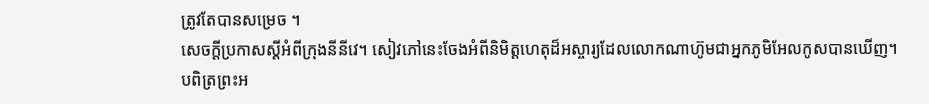ត្រូវតែបានសម្រេច ។
សេចក្ដីប្រកាសស្ដីអំពីក្រុងនីនីវេ។ សៀវភៅនេះចែងអំពីនិមិត្តហេតុដ៏អស្ចារ្យដែលលោកណាហ៊ូមជាអ្នកភូមិអែលកូសបានឃើញ។
បពិត្រព្រះអ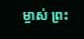ម្ចាស់ ព្រះ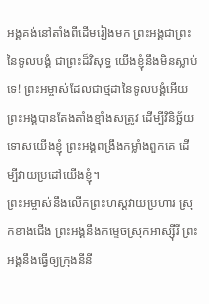អង្គគង់នៅតាំងពីដើមរៀងមក ព្រះអង្គជាព្រះនៃទូលបង្គំ ជាព្រះដ៏វិសុទ្ធ យើងខ្ញុំនឹងមិនស្លាប់ទេ! ព្រះអម្ចាស់ដែលជាថ្មដានៃទូលបង្គំអើយ ព្រះអង្គបានតែងតាំងខ្មាំងសត្រូវ ដើម្បីវិនិច្ឆ័យទោសយើងខ្ញុំ ព្រះអង្គពង្រឹងកម្លាំងពួកគេ ដើម្បីវាយប្រដៅយើងខ្ញុំ។
ព្រះអម្ចាស់នឹងលើកព្រះហស្ដវាយប្រហារ ស្រុកខាងជើង ព្រះអង្គនឹងកម្ទេចស្រុកអាស្ស៊ីរី ព្រះអង្គនឹងធ្វើឲ្យក្រុងនីនី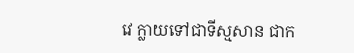វេ ក្លាយទៅជាទីស្មសាន ជាក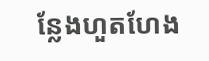ន្លែងហួតហែង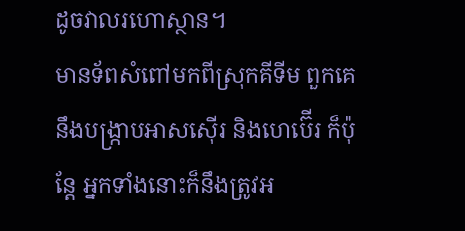ដូចវាលរហោស្ថាន។
មានទ័ពសំពៅមកពីស្រុកគីទីម ពួកគេនឹងបង្ក្រាបអាសស៊ើរ និងហេប៊ើរ ក៏ប៉ុន្តែ អ្នកទាំងនោះក៏នឹងត្រូវអ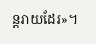ន្តរាយដែរ»។